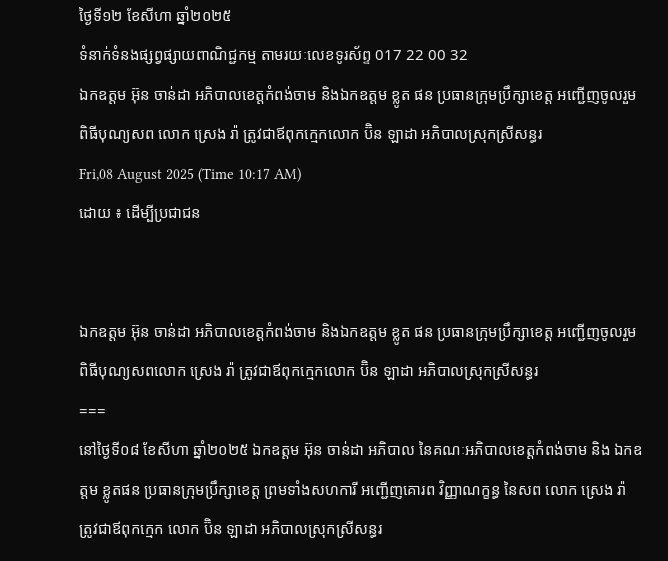ថ្ងៃទី១២ ខែសីហា ឆ្នាំ២០២៥
ទំនាក់ទំនងផ្សព្វផ្សាយពាណិជ្ជកម្ម តាមរយៈលេខទូរស័ព្ទ 017 22 00 32
ឯកឧត្តម អ៊ុន ចាន់ដា អភិបាលខេត្តកំពង់ចាម និងឯកឧត្តម ខ្លូត ផន ប្រធានក្រុមប្រឹក្សាខេត្ត អញ្ជើញចូលរួមពិធីបុណ្យសព លោក ស្រេង រ៉ា ត្រូវជាឪពុកក្មេកលោក ប៊ិន ឡាដា អភិបាលស្រុកស្រីសន្ធរ
Fri,08 August 2025 (Time 10:17 AM)
ដោយ ៖ ដើម្បីប្រជាជន


ឯកឧត្តម អ៊ុន ចាន់ដា អភិបាលខេត្តកំពង់ចាម និងឯកឧត្តម ខ្លូត ផន ប្រធានក្រុមប្រឹក្សាខេត្ត អញ្ជើញចូលរួមពិធីបុណ្យសពលោក ស្រេង រ៉ា ត្រូវជាឪពុកក្មេកលោក ប៊ិន ឡាដា អភិបាលស្រុកស្រីសន្ធរ
===
នៅថ្ងៃទី០៨ ខែសីហា ឆ្នាំ២០២៥ ឯកឧត្តម អ៊ុន ចាន់ដា អភិបាល នៃគណៈអភិបាលខេត្តកំពង់ចាម និង ឯកឧត្តម ខ្លូតផន ប្រធានក្រុមប្រឹក្សាខេត្ត ព្រមទាំងសហការី អញ្ជើញគោរព វិញ្ញាណក្ខន្ធ នៃសព លោក ស្រេង រ៉ា ត្រូវជាឪពុកក្មេក លោក ប៊ិន ឡាដា អភិបាលស្រុកស្រីសន្ធរ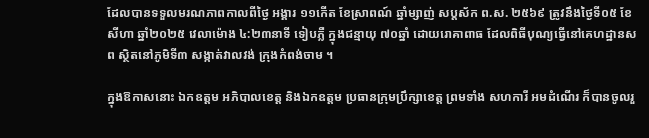ដែលបានទទួលមរណភាពកាលពីថ្ងៃ អង្គារ ១១កើត ខែស្រាពណ៍ ឆ្នាំម្សាញ់ សប្តស័ក ព.ស. ២៥៦៩ ត្រូវនឹងថ្ងៃទី០៥ ខែសីហា ឆ្នាំ២០២៥ វេលាម៉ោង ៤:២៣នាទី ទៀបភ្លឺ ក្នុងជន្មាយុ ៧០ឆ្នាំ ដោយរោគាពាធ ដែលពិធីបុណ្យធ្វើនៅគេហដ្ឋានសព ស្ថិតនៅភូមិទី៣ សង្កាត់វាលវង់ ក្រុងកំពង់ចាម ។

ក្នុងឱកាសនោះ ឯកឧត្តម អភិបាលខេត្ត និងឯកឧត្តម ប្រធានក្រុមប្រឹក្សាខេត្ត ព្រមទាំង សហការី អមដំណើរ ក៏បានចូលរួ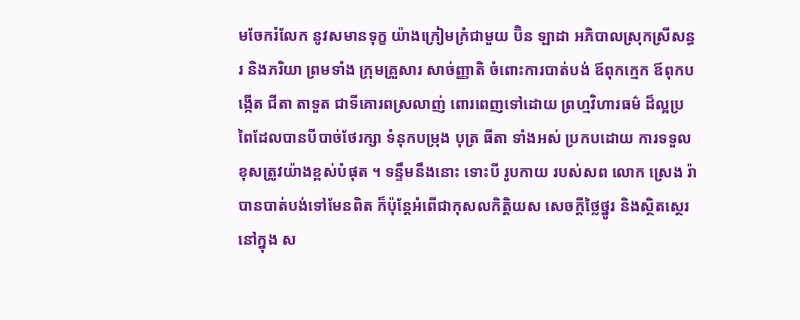មចែករំលែក នូវសមានទុក្ខ យ៉ាងក្រៀមក្រំជាមួយ ប៊ិន ឡាដា អភិបាលស្រុកស្រីសន្ធរ និងភរិយា ព្រមទាំង ក្រុមគ្រួសារ សាច់ញ្ញាតិ ចំពោះការបាត់បង់ ឪពុកក្មេក ឪពុកបង្កើត ជីតា តាទួត ជាទីគោរពស្រលាញ់ ពោរពេញទៅដោយ ព្រហ្មវិហារធម៌ ដ៏ល្អប្រពៃដែលបានបីបាច់ថែរក្សា ទំនុកបម្រុង បុត្រ ធីតា ទាំងអស់ ប្រកបដោយ ការទទួលខុសត្រូវយ៉ាងខ្ពស់បំផុត ។ ទន្ទឹមនឹងនោះ ទោះបី រូបកាយ របស់សព លោក ស្រេង រ៉ា បានបាត់បង់ទៅមែនពិត ក៏ប៉ុន្តែអំពើជាកុសលកិត្តិយស សេចក្តីថ្លៃថ្នូរ និងស្ថិតស្ថេរនៅក្នុង ស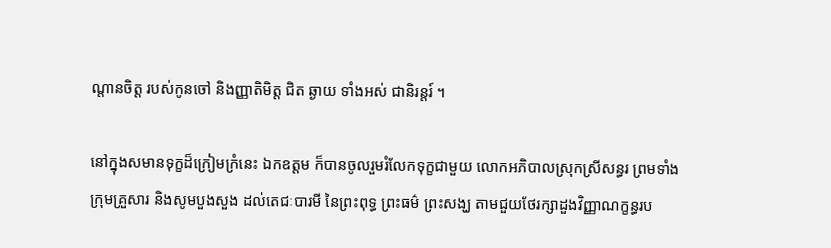ណ្ដានចិត្ត របស់កូនចៅ និងញ្ញាតិមិត្ត ជិត ឆ្ងាយ ទាំងអស់ ជានិរន្តរ៍ ។

នៅក្នុងសមានទុក្ខដ៏ក្រៀមក្រំនេះ ឯកឧត្តម ក៏បានចូលរួមរំលែកទុក្ខជាមួយ លោកអភិបាលស្រុកស្រីសន្ធរ ព្រមទាំងក្រុមគ្រួសារ និងសូមបួងសួង ដល់តេជៈបារមី នៃព្រះពុទ្ធ ព្រះធម៌ ព្រះសង្ឃ តាមជួយថែរក្សាដួងវិញ្ញាណក្ខន្ធរប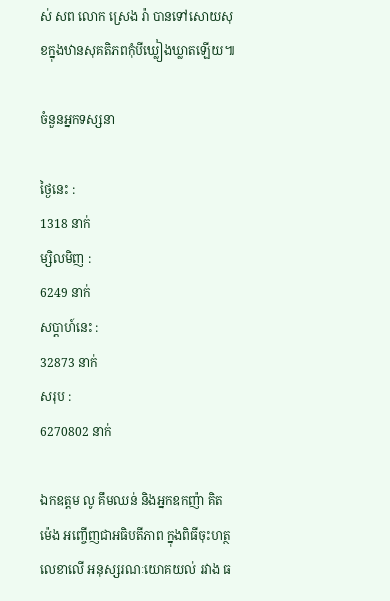ស់ សព លោក ស្រេង រ៉ា បានទៅសោយសុខក្នុងឋានសុគតិភពកុំបីឃ្លៀងឃ្លាតឡើយ៕

ចំនួនអ្នកទស្សនា

ថ្ងៃនេះ :
1318 នាក់
ម្សិលមិញ :
6249 នាក់
សប្តាហ៍នេះ :
32873 នាក់
សរុប :
6270802 នាក់

ឯកឧត្តម លូ គឹមឈន់ និងអ្នកឧកញ៉ា គិត ម៉េង អញ្ចើញជាអធិបតីភាព ក្នុងពិធីចុះហត្ថលេខាលើ អនុស្សរណៈយោគយល់ រវាង ធ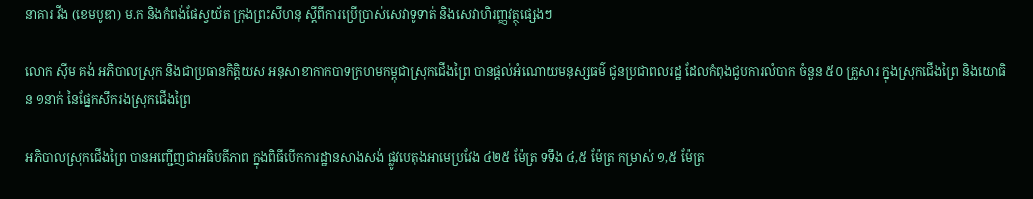នាគារ វីង (ខេមបូឌា) ម.ក និងកំពង់ផែស្វយ័ត ក្រុងព្រះសីហនុ ស្តីពីការប្រើប្រាស់សេវាទូទាត់ និងសេវាហិរញ្ញវត្ថុផ្សេងៗ

លោក ស៊ីម គង់ អភិបាលស្រុក និងជាប្រធានកិត្តិយស អនុសាខាកាកបាទក្រហមកម្ពុជាស្រុកជើងព្រៃ បានផ្ដល់អំណោយមនុស្សធម៌ ជូនប្រជាពលរដ្ឋ ដែលកំពុងជួបការលំបាក ចំនួន ៥០ គ្រួសារ ក្នុងស្រុកជើងព្រៃ និងយោធិន ១នាក់ នៃផ្នែកសឹករងស្រុកជើងព្រៃ

អភិបាលស្រុកជើងព្រៃ បានអញ្ជើញជាអធិបតីភាព ក្នុងពិធីបើកការដ្ឋានសាងសង់ ផ្លូវបេតុងអាមេប្រវែង ៤២៥ ម៉ែត្រ ទទឹង ៤,៥ ម៉ែត្រ កម្រាស់ ១,៥ ម៉ែត្រ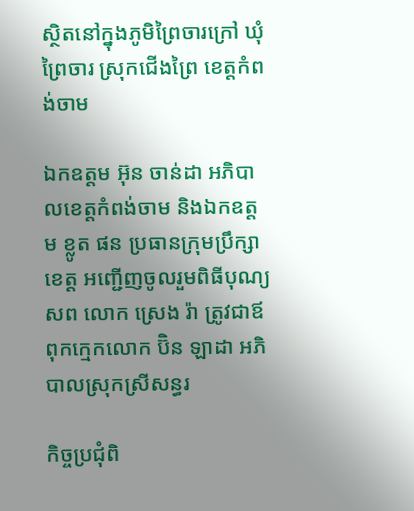ស្ថិតនៅក្នុងភូមិព្រៃចារក្រៅ ឃុំព្រៃចារ ស្រុកជើងព្រៃ ខេត្តកំពង់ចាម

ឯកឧត្តម អ៊ុន ចាន់ដា អភិបាលខេត្តកំពង់ចាម និងឯកឧត្តម ខ្លូត ផន ប្រធានក្រុមប្រឹក្សាខេត្ត អញ្ជើញចូលរួមពិធីបុណ្យសព លោក ស្រេង រ៉ា ត្រូវជាឪពុកក្មេកលោក ប៊ិន ឡាដា អភិបាលស្រុកស្រីសន្ធរ

កិច្ចប្រជុំពិ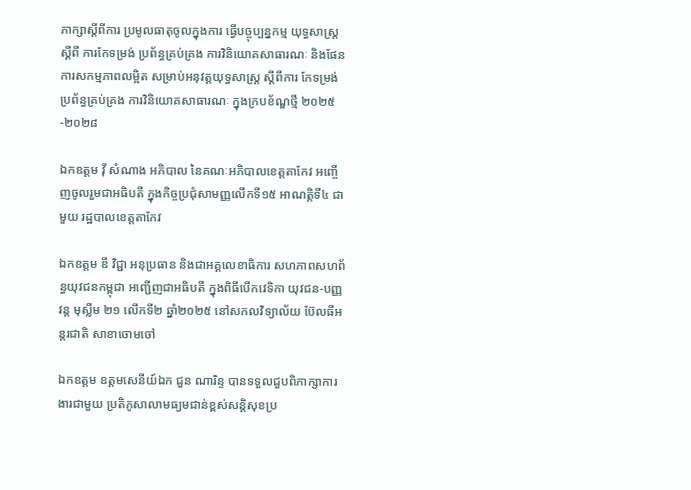ភាក្សាស្តីពីការ ប្រមូលធាតុចូលក្នុងការ ធ្វើបច្ចុប្បន្នកម្ម យុទ្ធសាស្រ្តស្តីពី ការកែទម្រង់ ប្រព័ន្ធគ្រប់គ្រង ការវិនិយោគសាធារណៈ និងផែនការសកម្មភាពលម្អិត សម្រាប់អនុវត្តយុទ្ធសាស្ត្រ ស្តីពីការ កែទម្រង់ប្រព័ន្ធគ្រប់គ្រង ការវិនិយោគសាធារណៈ ក្នុងក្របខ័ណ្ឌថ្មី ២០២៥-២០២៨

ឯកឧត្តម វ៉ី សំណាង អភិបាល នៃគណៈអភិបាលខេត្តតាកែវ អញ្ចើញចូលរួមជាអធិបតី ក្នុងកិច្ចប្រជុំសាមញ្ញលើកទី១៥ អាណត្តិទី៤ ជាមួយ រដ្ឋបាលខេត្តតាកែវ

ឯកឧត្តម ឌី វិជ្ជា អនុប្រធាន និងជាអគ្គលេខាធិការ សហភាពសហព័ន្ធយុវជនកម្ពុជា អញ្ជើញជាអធិបតី ក្នុងពិធីបើកវេទិកា យុវជន-បញ្ញវន្ដ មុស្លីម ២១ លើកទី២ ឆ្នាំ២០២៥ នៅសកលវិទ្យាល័យ ប៊ែលធីអន្តរជាតិ សាខាចោមចៅ

ឯកឧត្តម ឧត្តមសេនីយ៍ឯក ជួន ណារិន្ទ បានទទួលជួបពិភាក្សាការងារជាមួយ ប្រតិភូសាលាមធ្យមជាន់ខ្ពស់សន្តិសុខប្រ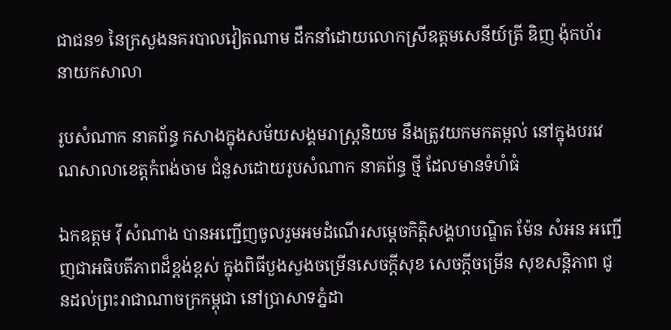ជាជន១ នៃក្រសួងនគរបាលវៀតណាម ដឹកនាំដោយលោកស្រីឧត្តមសេនីយ៍ត្រី ឌិញ ង៉ុកហ័រ នាយកសាលា

រូបសំណាក នាគព័ន្ធ កសាងក្នុងសម័យសង្គមរាស្ត្រនិយម នឹងត្រូវយកមកតម្កល់ នៅក្នុងបរវេណសាលាខេត្តកំពង់ចាម ជំនួសដោយរូបសំណាក នាគព័ន្ធ ថ្មី ដែលមានទំហំធំ

ឯកឧត្តម វ៉ី សំណាង បានអញ្ជើញចូលរួមអមដំណើរសម្ដេចកិត្តិសង្គហបណ្ឌិត ម៉ែន សំអន អញ្ជើញជាអធិបតីភាពដ៏ខ្ពង់ខ្ពស់ ក្នុងពិធីបួងសួងចម្រើនសេចក្ដីសុខ សេចក្តីចម្រើន សុខសន្តិភាព ជូនដល់ព្រះរាជាណាចក្រកម្ពុជា នៅប្រាសាទភ្នំដា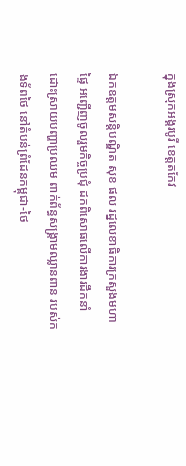ក្នុងស្រុកអង្គរបូរី ខេត្តតកែវ

ឯកឧត្ដមសន្តិបណ្ឌិត សុខ ផល រដ្នលេខាធិការក្រសួងមហាផ្ទៃ អញ្ជើញចូលរួមកិច្ចប្រជុំ ដកពិសោធលើការងារដឹកនាំ ដោះស្រាយបញ្ហាប្រឈម ពាក់ព័ន្ធសង្គ្រាមឈ្លានពាន របស់កងទ័ពថៃ នៅតំបន់ព្រំដែនកម្ពុជា-ថៃ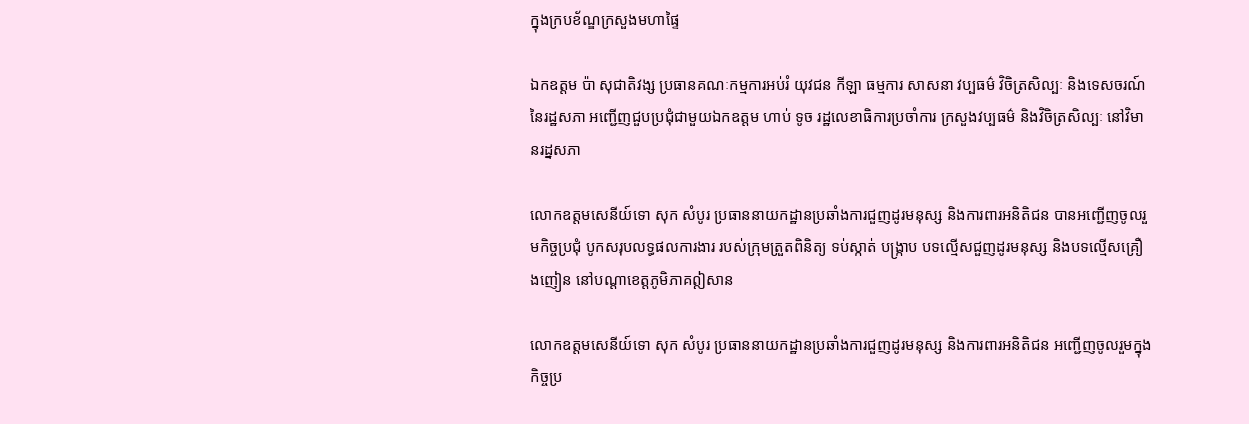ក្នុងក្របខ័ណ្ឌក្រសួងមហាផ្ទៃ

ឯកឧត្តម ប៉ា សុជាតិវង្ស ប្រធានគណៈកម្មការអប់រំ យុវជន កីឡា ធម្មការ សាសនា វប្បធម៌ វិចិត្រសិល្បៈ និងទេសចរណ៍ នៃរដ្ឋសភា អញ្ជើញជួបប្រជុំជាមួយឯកឧត្តម ហាប់ ទូច រដ្ឋលេខាធិការប្រចាំការ ក្រសួងវប្បធម៌ និងវិចិត្រសិល្បៈ នៅវិមានរដ្នសភា

លោកឧត្តមសេនីយ៍ទោ សុក សំបូរ ប្រធាននាយកដ្ឋានប្រឆាំងការជួញដូរមនុស្ស និងការពារអនិតិជន បានអញ្ជើញចូលរួមកិច្ចប្រជុំ បូកសរុបលទ្ធផលការងារ របស់ក្រុមត្រួតពិនិត្យ ទប់ស្កាត់ បង្ក្រាប បទល្មើសជួញដូរមនុស្ស និងបទល្មើសគ្រឿងញៀន នៅបណ្តាខេត្តភូមិភាគឦសាន

លោកឧត្តមសេនីយ៍ទោ សុក សំបូរ ប្រធាននាយកដ្ឋានប្រឆាំងការជួញដូរមនុស្ស និងការពារអនិតិជន អញ្ជើញចូលរួមក្នុងកិច្ចប្រ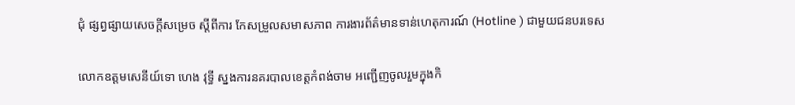ជុំ ផ្សព្វផ្សាយសេចក្តីសម្រេច ស្តីពីការ កែសម្រួលសមាសភាព ការងារព័ត៌មានទាន់ហេតុការណ៍ (Hotline ) ជាមួយជនបរទេស

លោកឧត្តមសេនីយ៍ទោ ហេង វុទ្ធី ស្នងការនគរបាលខេត្តកំពង់ចាម អញ្ជើញចូលរួមក្នុងកិ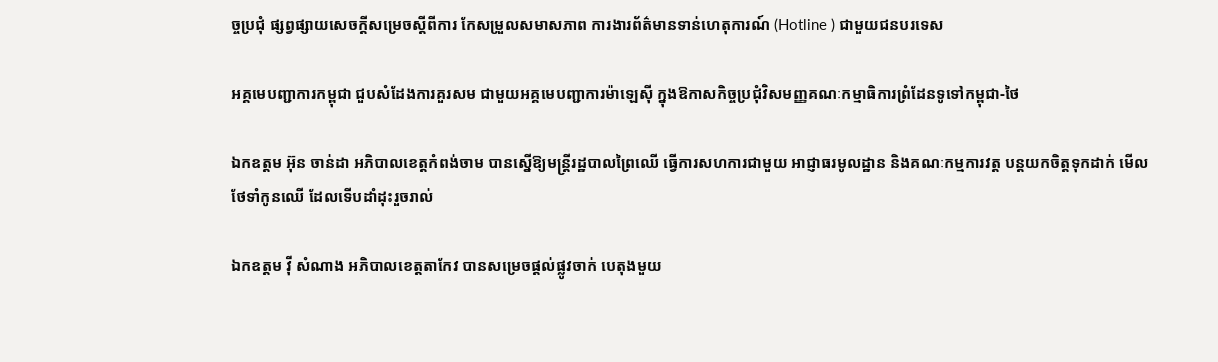ច្ចប្រជុំ ផ្សព្វផ្សាយសេចក្តីសម្រេចស្តីពីការ កែសម្រួលសមាសភាព ការងារព័ត៌មានទាន់ហេតុការណ៍ (Hotline ) ជាមួយជនបរទេស

អគ្គមេបញ្ជាការកម្ពុជា ជួបសំដែងការគួរសម ជាមួយអគ្គមេបញ្ជាការម៉ាឡេសុី ក្នុងឱកាសកិច្ចប្រជុំវិសមញ្ញគណៈកម្មាធិការព្រំដែនទូទៅកម្ពុជា-ថៃ

ឯកឧត្តម អ៊ុន ចាន់ដា អភិបាលខេត្តកំពង់ចាម បានស្នើឱ្យមន្ត្រីរដ្ឋបាលព្រៃឈើ ធ្វើការសហការជាមួយ អាជ្ញាធរមូលដ្ឋាន និងគណៈកម្មការវត្ត បន្តយកចិត្តទុកដាក់ មើលថែទាំកូនឈើ ដែលទើបដាំដុះរួចរាល់

ឯកឧត្តម វ៉ី សំណាង អភិបាលខេត្តតាកែវ បានសម្រេចផ្ដល់ផ្លូវចាក់ បេតុងមួយ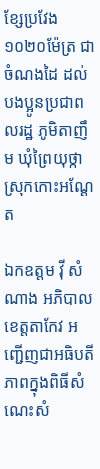ខ្សែប្រវែង ១០២០ម៉ែត្រ ជាចំណងដៃ ដល់បងប្អូនប្រជាពលរដ្ឋ ភូមិតាញឹម ឃុំព្រៃយុថ្កា ស្រុកកោះអណ្ដែត

ឯកឧត្តម វ៉ី សំណាង អភិបាលខេត្តតាកែវ អញ្ជេីញជាអធិបតីភាពក្នុងពិធីសំណេះសំ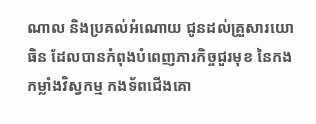ណាល និងប្រគល់អំណោយ ជូនដល់គ្រួសារយោធិន ដែលបានកំពុងបំពេញភារកិច្ចជួរមុខ នៃកងកម្លាំងវិស្វកម្ម កងទ័ពជេីងគោ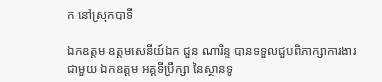ក នៅស្រុកបាទី

ឯកឧត្តម ឧត្តមសេនីយ៍ឯក ជួន ណារិន្ទ បានទទួលជួបពិភាក្សាការងារជាមួយ ឯកឧត្តម អគ្គទីប្រឹក្សា នៃស្ថានទូ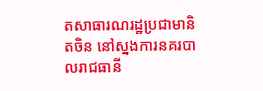តសាធារណរដ្ឋប្រជាមានិតចិន នៅស្នងការនគរបាលរាជធានី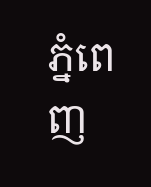ភ្នំពេញ